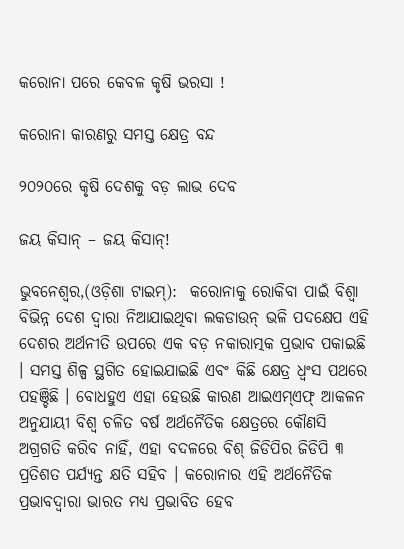କରୋନା ପରେ କେବଳ କୃଷି ଭରସା !

କରୋନା କାରଣରୁ ସମସ୍ତ କ୍ଷେତ୍ର ବନ୍ଦ

୨୦୨୦ରେ କୃଷି ଦେଶକୁ ବଡ଼ ଲାଭ ଦେବ

ଜୟ କିସାନ୍ – ଜୟ କିସାନ୍!

ଭୁବନେଶ୍ଵର,(ଓଡ଼ିଶା ଟାଇମ୍‌):  କରୋନାକୁ ରୋକିବା ପାଇଁ ବିଶ୍ୱା ବିଭିନ୍ନ ଦେଶ ଦ୍ୱାରା ନିଆଯାଇଥିବା ଲକଡାଉନ୍ ଭଳି ପଦକ୍ଷେପ ଏହି ଦେଶର ଅର୍ଥନୀତି ଉପରେ ଏକ ବଡ଼ ନକାରାତ୍ମକ ପ୍ରଭାବ ପକାଇଛି । ସମସ୍ତ ଶିଳ୍ପ ସ୍ଥଗିତ ହୋଇଯାଇଛି ଏବଂ କିଛି କ୍ଷେତ୍ର ଧ୍ୱଂସ ପଥରେ ପହଞ୍ଚିଛି । ବୋଧହୁଏ ଏହା ହେଉଛି କାରଣ ଆଇଏମ୍ଏଫ୍ ଆକଳନ ଅନୁଯାୟୀ ବିଶ୍ୱ ଚଳିତ ବର୍ଷ ଅର୍ଥନୈତିକ କ୍ଷେତ୍ରରେ କୌଣସି ଅଗ୍ରଗତି କରିବ ନାହିଁ, ଏହା ବଦଳରେ ବିଶ୍ ଜିଡିପିର ଜିଡିପି ୩ ପ୍ରତିଶତ ପର୍ଯ୍ୟନ୍ତ କ୍ଷତି ସହିବ । କରୋନାର ଏହି ଅର୍ଥନୈତିକ ପ୍ରଭାବଦ୍ୱାରା ଭାରତ ମଧ୍ୟ ପ୍ରଭାବିତ ହେବ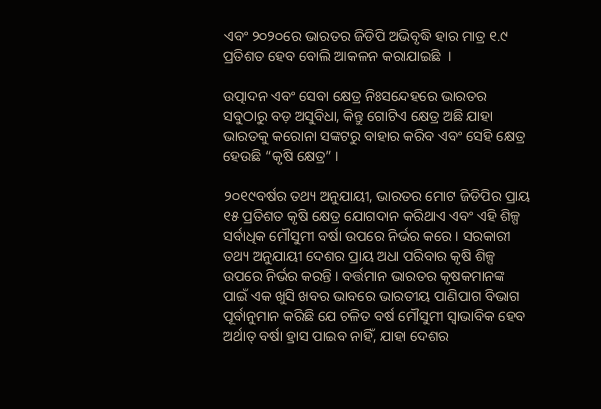ଏବଂ ୨୦୨୦ରେ ଭାରତର ଜିଡିପି ଅଭିବୃଦ୍ଧି ହାର ମାତ୍ର ୧.୯ ପ୍ରତିଶତ ହେବ ବୋଲି ଆକଳନ କରାଯାଇଛି  ।

ଉତ୍ପାଦନ ଏବଂ ସେବା କ୍ଷେତ୍ର ନିଃସନ୍ଦେହରେ ଭାରତର ସବୁଠାରୁ ବଡ଼ ଅସୁବିଧା, କିନ୍ତୁ ଗୋଟିଏ କ୍ଷେତ୍ର ଅଛି ଯାହା ଭାରତକୁ କରୋନା ସଙ୍କଟରୁ ବାହାର କରିବ ଏବଂ ସେହି କ୍ଷେତ୍ର ହେଉଛି “କୃଷି କ୍ଷେତ୍ର” ।

୨୦୧୯ବର୍ଷର ତଥ୍ୟ ଅନୁଯାୟୀ, ଭାରତର ମୋଟ ଜିଡିପିର ପ୍ରାୟ ୧୫ ପ୍ରତିଶତ କୃଷି କ୍ଷେତ୍ର ଯୋଗଦାନ କରିଥାଏ ଏବଂ ଏହି ଶିଳ୍ପ ସର୍ବାଧିକ ମୌସୁମୀ ବର୍ଷା ଉପରେ ନିର୍ଭର କରେ । ସରକାରୀ ତଥ୍ୟ ଅନୁଯାୟୀ ଦେଶର ପ୍ରାୟ ଅଧା ପରିବାର କୃଷି ଶିଳ୍ପ ଉପରେ ନିର୍ଭର କରନ୍ତି । ବର୍ତ୍ତମାନ ଭାରତର କୃଷକମାନଙ୍କ ପାଇଁ ଏକ ଖୁସି ଖବର ଭାବରେ ଭାରତୀୟ ପାଣିପାଗ ବିଭାଗ ପୂର୍ବାନୁମାନ କରିଛି ଯେ ଚଳିତ ବର୍ଷ ମୌସୁମୀ ସ୍ୱାଭାବିକ ହେବ ଅର୍ଥାତ୍ ବର୍ଷା ହ୍ରାସ ପାଇବ ନାହିଁ, ଯାହା ଦେଶର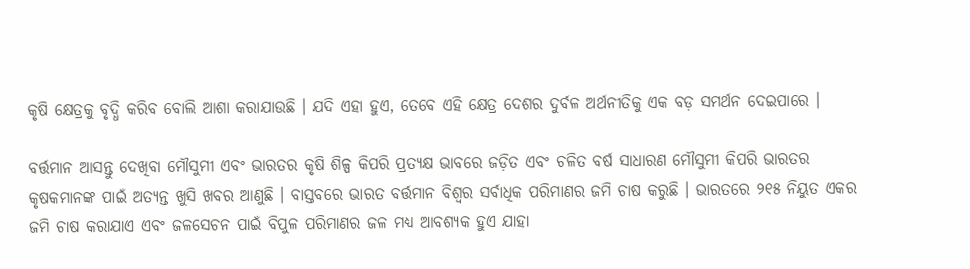କୃଷି କ୍ଷେତ୍ରକୁ ବୃଦ୍ଧି କରିବ ବୋଲି ଆଶା କରାଯାଉଛି । ଯଦି ଏହା ହୁଏ, ତେବେ ଏହି କ୍ଷେତ୍ର ଦେଶର ଦୁର୍ବଳ ଅର୍ଥନୀତିକୁ ଏକ ବଡ଼ ସମର୍ଥନ ଦେଇପାରେ ।

ବର୍ତ୍ତମାନ ଆସନ୍ତୁ ଦେଖିବା ମୌସୁମୀ ଏବଂ ଭାରତର କୃଷି ଶିଳ୍ପ କିପରି ପ୍ରତ୍ୟକ୍ଷ ଭାବରେ ଜଡ଼ିତ ଏବଂ ଚଳିତ ବର୍ଷ ସାଧାରଣ ମୌସୁମୀ କିପରି ଭାରତର କୃଷକମାନଙ୍କ ପାଇଁ ଅତ୍ୟନ୍ତ ଖୁସି ଖବର ଆଣୁଛି । ବାସ୍ତବରେ ଭାରତ ବର୍ତ୍ତମାନ ବିଶ୍ୱର ସର୍ବାଧିକ ପରିମାଣର ଜମି ଚାଷ କରୁଛି । ଭାରତରେ ୨୧୫ ନିୟୁତ ଏକର ଜମି ଚାଷ କରାଯାଏ ଏବଂ ଜଳସେଚନ ପାଇଁ ବିପୁଳ ପରିମାଣର ଜଳ ମଧ୍ୟ ଆବଶ୍ୟକ ହୁଏ ଯାହା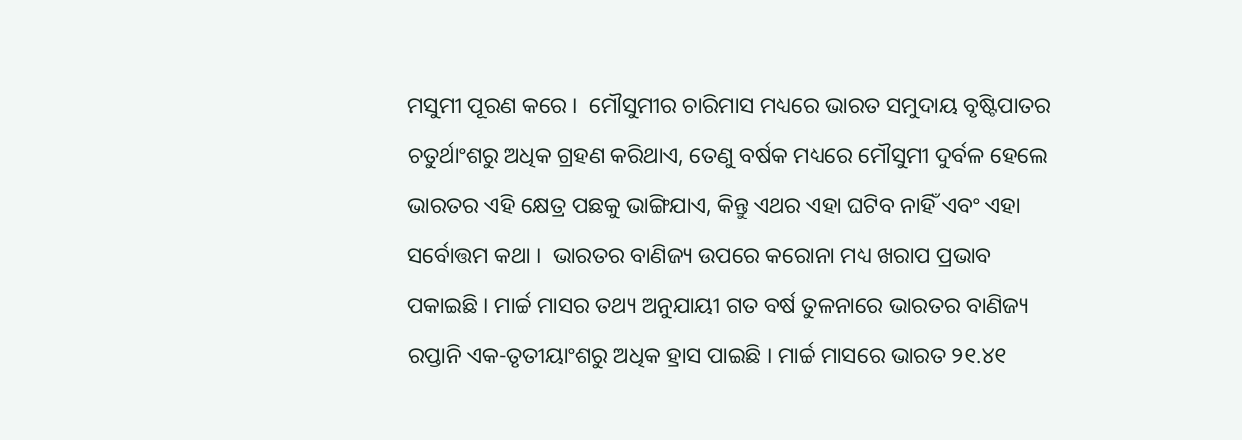ମସୁମୀ ପୂରଣ କରେ ।  ମୌସୁମୀର ଚାରିମାସ ମଧ୍ୟରେ ଭାରତ ସମୁଦାୟ ବୃଷ୍ଟିପାତର ଚତୁର୍ଥାଂଶରୁ ଅଧିକ ଗ୍ରହଣ କରିଥାଏ, ତେଣୁ ବର୍ଷକ ମଧ୍ୟରେ ମୌସୁମୀ ଦୁର୍ବଳ ହେଲେ ଭାରତର ଏହି କ୍ଷେତ୍ର ପଛକୁ ଭାଙ୍ଗିଯାଏ, କିନ୍ତୁ ଏଥର ଏହା ଘଟିବ ନାହିଁ ଏବଂ ଏହା ସର୍ବୋତ୍ତମ କଥା ।  ଭାରତର ବାଣିଜ୍ୟ ଉପରେ କରୋନା ମଧ୍ୟ ଖରାପ ପ୍ରଭାବ ପକାଇଛି । ମାର୍ଚ୍ଚ ମାସର ତଥ୍ୟ ଅନୁଯାୟୀ ଗତ ବର୍ଷ ତୁଳନାରେ ଭାରତର ବାଣିଜ୍ୟ ରପ୍ତାନି ଏକ-ତୃତୀୟାଂଶରୁ ଅଧିକ ହ୍ରାସ ପାଇଛି । ମାର୍ଚ୍ଚ ମାସରେ ଭାରତ ୨୧.୪୧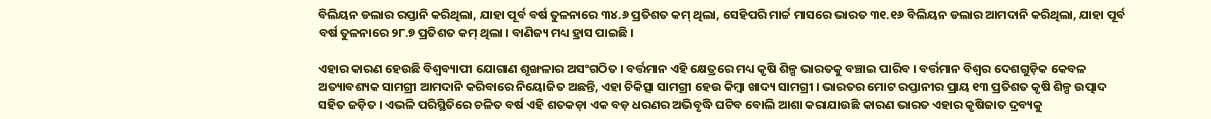ବିଲିୟନ ଡଲାର ରପ୍ତାନି କରିଥିଲା, ଯାହା ପୂର୍ବ ବର୍ଷ ତୁଳନାରେ ୩୪.୬ ପ୍ରତିଶତ କମ୍ ଥିଲା, ସେହିପରି ମାର୍ଚ୍ଚ ମାସରେ ଭାରତ ୩୧.୧୬ ବିଲିୟନ ଡଲାର ଆମଦାନି କରିଥିଲା, ଯାହା ପୂର୍ବ ବର୍ଷ ତୁଳନାରେ ୨୮.୭ ପ୍ରତିଶତ କମ୍ ଥିଲା । ବାଣିଜ୍ୟ ମଧ୍ୟ ହ୍ରାସ ପାଇଛି ।

ଏହାର କାରଣ ହେଉଛି ବିଶ୍ୱବ୍ୟାପୀ ଯୋଗାଣ ଶୃଙ୍ଖଳାର ଅସଂଗଠିତ । ବର୍ତ୍ତମାନ ଏହି କ୍ଷେତ୍ରରେ ମଧ୍ୟ କୃଷି ଶିଳ୍ପ ଭାରତକୁ ବଞ୍ଚାଇ ପାରିବ । ବର୍ତ୍ତମାନ ବିଶ୍ୱର ଦେଶଗୁଡ଼ିକ କେବଳ ଅତ୍ୟାବଶ୍ୟକ ସାମଗ୍ରୀ ଆମଦାନି କରିବାରେ ନିୟୋଜିତ ଅଛନ୍ତି, ଏହା ଚିକିତ୍ସା ସାମଗ୍ରୀ ହେଉ କିମ୍ବା ଖାଦ୍ୟ ସାମଗ୍ରୀ । ଭାରତର ମୋଟ ରପ୍ତାନୀର ପ୍ରାୟ ୧୩ ପ୍ରତିଶତ କୃଷି ଶିଳ୍ପ ଉତ୍ପାଦ ସହିତ ଜଡ଼ିତ । ଏଭଳି ପରିସ୍ଥିତିରେ ଚଳିତ ବର୍ଷ ଏହି ଶତକଡ଼ା ଏକ ବଡ଼ ଧରଣର ଅଭିବୃଦ୍ଧି ଘଟିବ ବୋଲି ଆଶା କରାଯାଉଛି କାରଣ ଭାରତ ଏହାର କୃଷିଜାତ ଦ୍ରବ୍ୟକୁ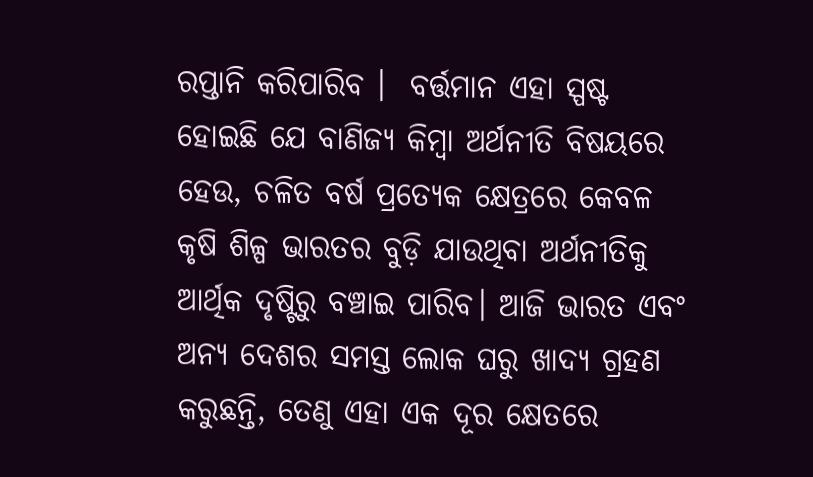ରପ୍ତାନି କରିପାରିବ ।  ବର୍ତ୍ତମାନ ଏହା ସ୍ପଷ୍ଟ ହୋଇଛି ଯେ ବାଣିଜ୍ୟ କିମ୍ବା ଅର୍ଥନୀତି ବିଷୟରେ ହେଉ, ଚଳିତ ବର୍ଷ ପ୍ରତ୍ୟେକ କ୍ଷେତ୍ରରେ କେବଳ କୃଷି ଶିଳ୍ପ ଭାରତର ବୁଡ଼ି ଯାଉଥିବା ଅର୍ଥନୀତିକୁ ଆର୍ଥିକ ଦୃଷ୍ଟିରୁ ବଞ୍ଚାଇ ପାରିବ। ଆଜି ଭାରତ ଏବଂ ଅନ୍ୟ ଦେଶର ସମସ୍ତ ଲୋକ ଘରୁ ଖାଦ୍ୟ ଗ୍ରହଣ କରୁଛନ୍ତି, ତେଣୁ ଏହା ଏକ ଦୂର କ୍ଷେତରେ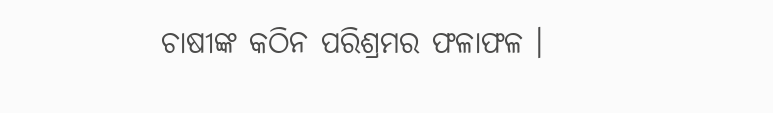ଚାଷୀଙ୍କ କଠିନ ପରିଶ୍ରମର ଫଳାଫଳ ।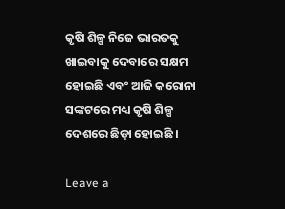କୃଷି ଶିଳ୍ପ ନିଜେ ଭାରତକୁ ଖାଇବାକୁ ଦେବାରେ ସକ୍ଷମ ହୋଇଛି ଏବଂ ଆଜି କରୋନା ସଙ୍କଟରେ ମଧ୍ୟ କୃଷି ଶିଳ୍ପ ଦେଶରେ ଛିଡ଼ା ହୋଇଛି ।

Leave a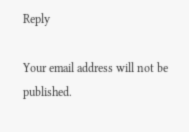Reply

Your email address will not be published.